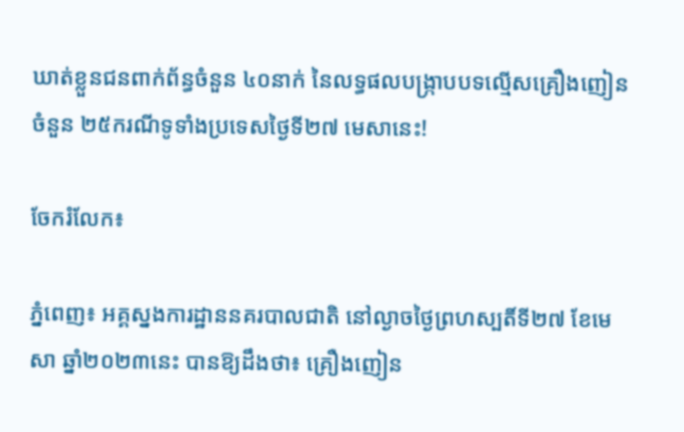ឃាត់ខ្លួនជនពាក់ព័ន្ធចំនួន ៤០នាក់ នៃលទ្ធផលបង្ក្រាបបទល្មើសគ្រឿងញៀនចំនួន ២៥ករណីទូទាំងប្រទេសថ្ងៃទី២៧ មេសានេះ!

ចែករំលែក៖

ភ្នំពេញ៖ អគ្គស្នងការដ្ឋាននគរបាលជាតិ នៅល្ងាចថ្ងៃព្រហស្បតិ៍ទី២៧ ខែមេសា ឆ្នាំ២០២៣នេះ បានឱ្យដឹងថា៖ គ្រឿងញៀន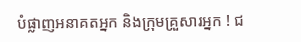បំផ្លាញអនាគតអ្នក និងក្រុមគ្រួសារអ្នក ! ជ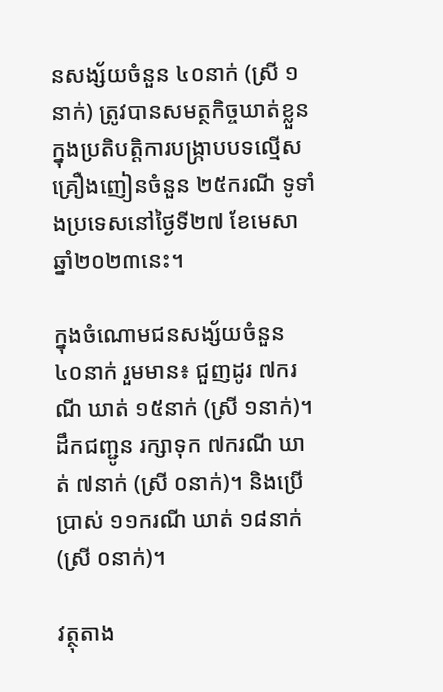នសង្ស័យចំនួន ៤០នាក់ (ស្រី ១នាក់) ត្រូវបានសមត្ថកិច្ចឃាត់ខ្លួន ក្នុងប្រតិបត្តិការបង្ក្រាបបទល្មើសគ្រឿងញៀនចំនួន ២៥ករណី ទូទាំងប្រទេសនៅថ្ងៃទី២៧ ខែមេសា ឆ្នាំ២០២៣នេះ។

ក្នុងចំណោមជនសង្ស័យចំនួន ៤០នាក់ រួមមាន៖ ជួញដូរ ៧ករណី ឃាត់ ១៥នាក់ (ស្រី ១នាក់)។ ដឹកជញ្ជូន រក្សាទុក ៧ករណី ឃាត់ ៧នាក់ (ស្រី ០នាក់)។ និងប្រើប្រាស់ ១១ករណី ឃាត់ ១៨នាក់ (ស្រី ០នាក់)។

វត្ថុតាង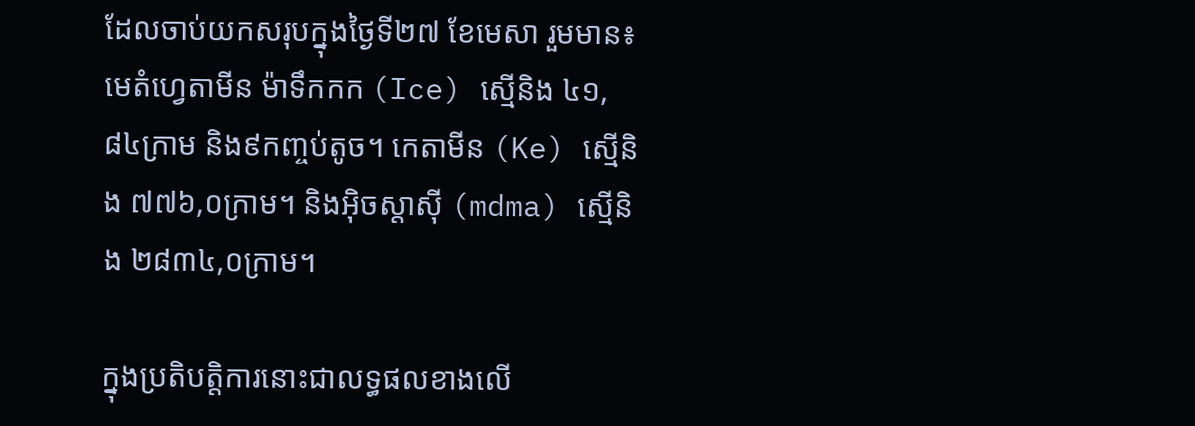ដែលចាប់យកសរុបក្នុងថ្ងៃទី២៧ ខែមេសា រួមមាន៖ មេតំហ្វេតាមីន ម៉ាទឹកកក (Ice) ស្មេីនិង ៤១,៨៤ក្រាម និង៩កញ្ចប់តូច។ កេតាមីន (Ke) ស្មេីនិង ៧៧៦,០ក្រាម។ និងអុិចស្តាសុី (mdma) ស្មេីនិង ២៨៣៤,០ក្រាម។

ក្នុងប្រតិបត្តិការនោះជាលទ្ធផលខាងលើ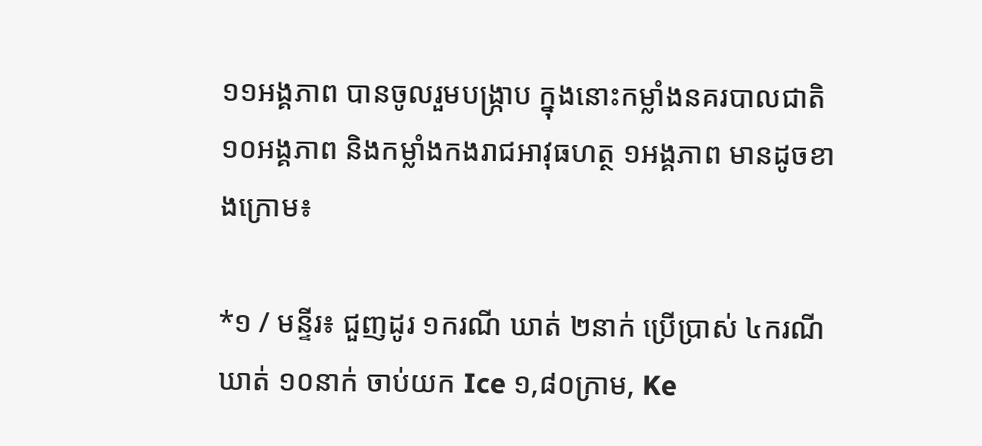១១អង្គភាព បានចូលរួមបង្ក្រាប ក្នុងនោះកម្លាំងនគរបាលជាតិ ១០អង្គភាព និងកម្លាំងកងរាជអាវុធហត្ថ ១អង្គភាព មានដូចខាងក្រោម៖

*១ / មន្ទីរ៖ ជួញដូរ ១ករណី ឃាត់ ២នាក់ ប្រើប្រាស់ ៤ករណី ឃាត់ ១០នាក់ ចាប់យក Ice ១,៨០ក្រាម, Ke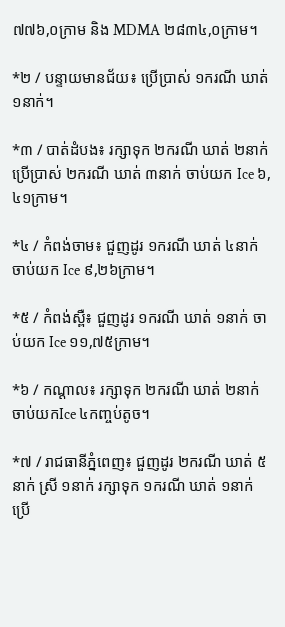៧៧៦,០ក្រាម និង MDMA ២៨៣៤,០ក្រាម។

*២ / បន្ទាយមានជ័យ៖ ប្រើប្រាស់ ១ករណី ឃាត់ ១នាក់។

*៣ / បាត់ដំបង៖ រក្សាទុក ២ករណី ឃាត់ ២នាក់ ប្រើប្រាស់ ២ករណី ឃាត់ ៣នាក់ ចាប់យក Ice ៦,៤១ក្រាម។

*៤ / កំពង់ចាម៖ ជួញដូរ ១ករណី ឃាត់ ៤នាក់ ចាប់យក Ice ៩,២៦ក្រាម។

*៥ / កំពង់ស្ពឺ៖ ជួញដូរ ១ករណី ឃាត់ ១នាក់ ចាប់យក Ice ១១,៧៥ក្រាម។

*៦ / កណ្តាល៖ រក្សាទុក ២ករណី ឃាត់ ២នាក់ ចាប់យកIce ៤កញ្ចប់តូច។

*៧ / រាជធានីភ្នំពេញ៖ ជួញដូរ ២ករណី ឃាត់ ៥នាក់ ស្រី ១នាក់ រក្សាទុក ១ករណី ឃាត់ ១នាក់ ប្រើ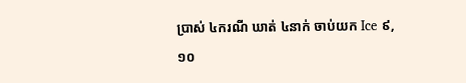ប្រាស់ ៤ករណី ឃាត់ ៤នាក់ ចាប់យក Ice ៩,១០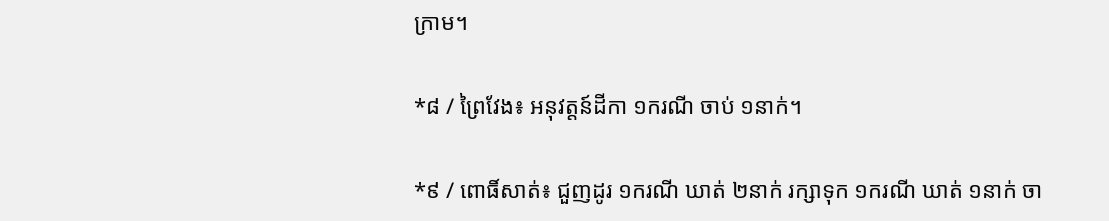ក្រាម។

*៨ / ព្រៃវែង៖ អនុវត្តន៍ដីកា ១ករណី ចាប់ ១នាក់។

*៩ / ពោធិ៍សាត់៖ ជួញដូរ ១ករណី ឃាត់ ២នាក់ រក្សាទុក ១ករណី ឃាត់ ១នាក់ ចា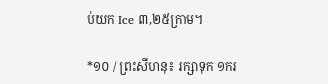ប់យក Ice ៣,២៥ក្រាម។

*១០ / ព្រះសីហនុ៖ រក្សាទុក ១ករ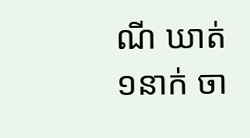ណី ឃាត់ ១នាក់ ចា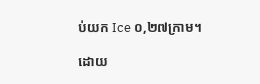ប់យក Ice ០,២៧ក្រាម។

ដោយ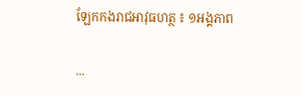ឡែកកងរាជអាវុធហត្ថ ៖ ១អង្គភាព

...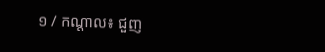១ / កណ្តាល៖ ជួញ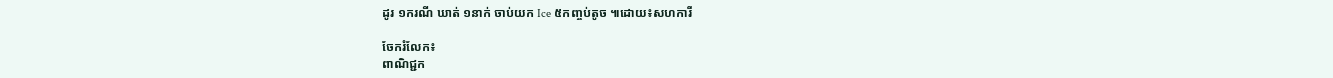ដូរ ១ករណី ឃាត់ ១នាក់ ចាប់យក Ice ៥កញ្ចប់តូច ៕ដោយ៖សហការី

ចែករំលែក៖
ពាណិជ្ជក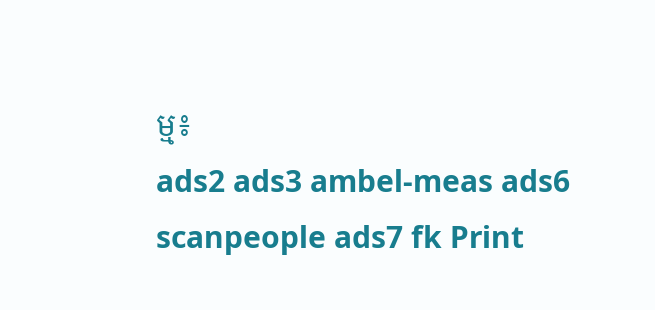ម្ម៖
ads2 ads3 ambel-meas ads6 scanpeople ads7 fk Print